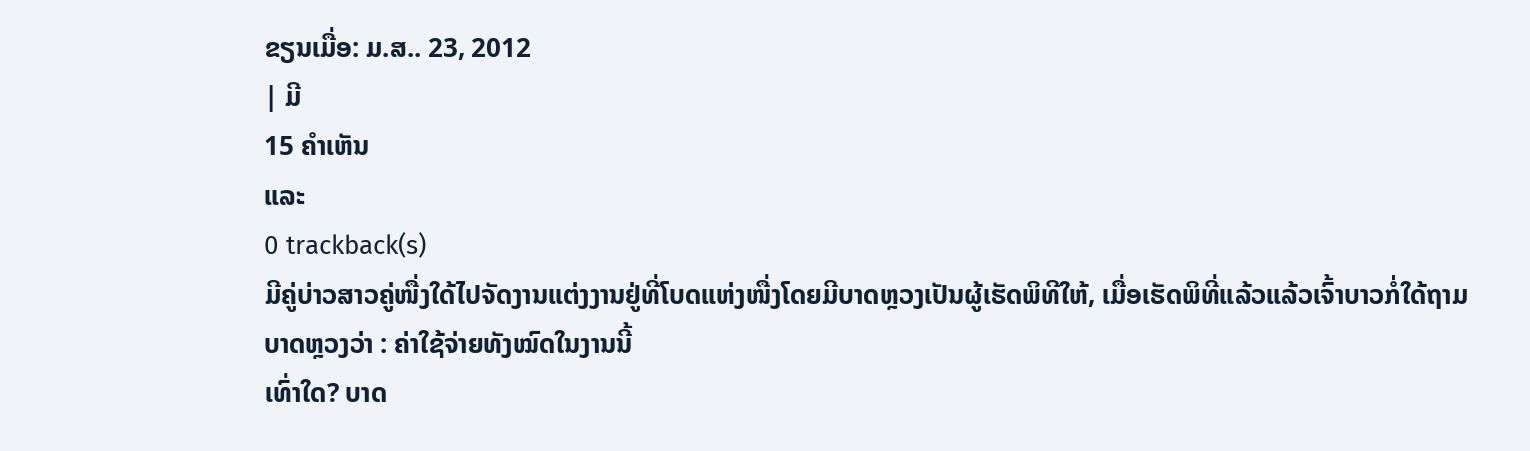ຂຽນເມື່ອ: ມ.ສ.. 23, 2012
| ມີ
15 ຄຳເຫັນ
ແລະ
0 trackback(s)
ມີຄູ່ບ່າວສາວຄູ່ໜື່ງໃດ້ໄປຈັດງານແຕ່ງງານຢູ່ທີ່ໂບດແຫ່ງໜື່ງໂດຍມີບາດຫຼວງເປັນຜູ້ເຮັດພິທີໃຫ້, ເມື່ອເຮັດພິທີ່ແລ້ວແລ້ວເຈົ້າບາວກໍ່ໃດ້ຖາມບາດຫຼວງວ່າ : ຄ່າໃຊ້ຈ່າຍທັງໝົດໃນງານນີ້
ເທົ່າໃດ? ບາດ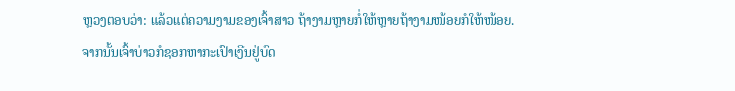ຫຼວງຕອບວ່າ: ແລ້ວແຕ່ຄວາມງາມຂອງເຈົ້າສາວ ຖ້າງາມຫຼາຍກໍ່ໃຫ້ຫຼາຍຖ້າງາມໜ້ອຍກໍໃຫ້ໜ້ອຍ.
ຈາກນັ້ນເຈົ້າບ່າວກໍຊອກຫາກະເປົາເງີນຢູ່ບົດ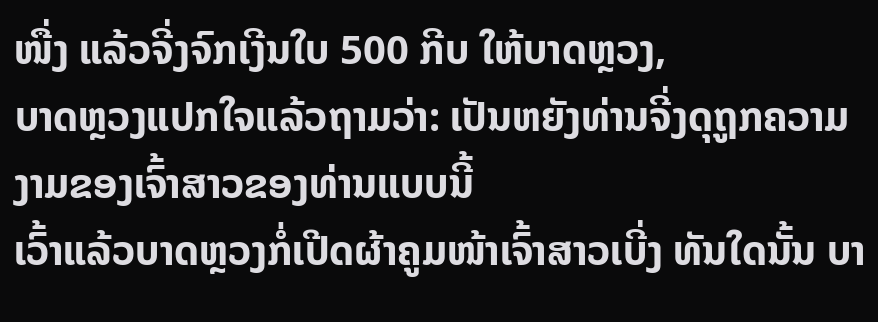ໜື່ງ ແລ້ວຈີ່ງຈົກເງີນໃບ 500 ກີບ ໃຫ້ບາດຫຼວງ,
ບາດຫຼວງແປກໃຈແລ້ວຖາມວ່າ: ເປັນຫຍັງທ່ານຈີ່ງດຸຖູກຄວາມງາມຂອງເຈົ້າສາວຂອງທ່ານແບບນີ້
ເວົ້າແລ້ວບາດຫຼວງກໍ່ເປີດຜ້າຄູມໜ້າເຈົ້າສາວເບີ່ງ ທັນໃດນັ້ນ ບາ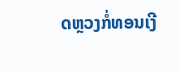ດຫຼວງກໍ່ທອນເງີ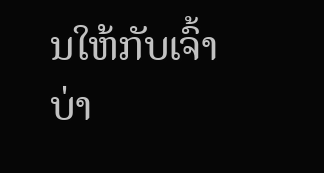ນໃຫ້ກັບເຈົ້າບ່າ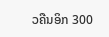ວຄືນອິກ 300